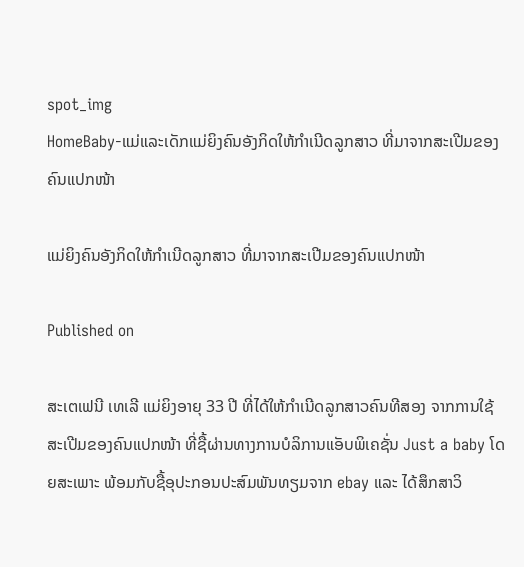spot_img
HomeBaby-ແມ່ແລະເດັກແມ່ຍິງຄົນອັງກິດໃຫ້ກໍາເນີດລູກສາວ ທີ່ມາຈາກສະເປີມຂອງຄົນແປກໜ້າ

ແມ່ຍິງຄົນອັງກິດໃຫ້ກໍາເນີດລູກສາວ ທີ່ມາຈາກສະເປີມຂອງຄົນແປກໜ້າ

Published on

ສະເຕເຟນີ ເທເລີ ແມ່ຍິງອາຍຸ 33 ປີ ທີ່ໄດ້ໃຫ້ກໍາເນີດລູກສາວຄົນທີສອງ ຈາກການໃຊ້ສະເປີມຂອງຄົນແປກໜ້າ ທີ່ຊື້ຜ່ານທາງການບໍລິການແອັບພິເຄຊັ່ນ Just a baby ໂດຍສະເພາະ ພ້ອມກັບຊື້ອຸປະກອນປະສົມພັນທຽມຈາກ ebay ແລະ ໄດ້ສຶກສາວິ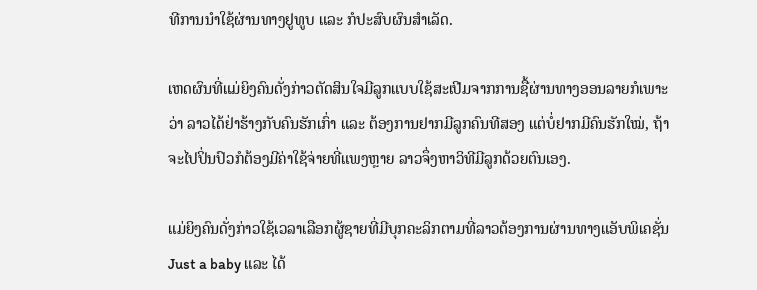ທີການນໍາໃຊ້ຜ່ານທາງຢູທູບ ແລະ ກໍປະສົບຜົນສໍາເລັດ.

ເຫດຜົນທີ່ແມ່ຍິງຄົນດັ່ງກ່າວຕັດສິນໃຈມີລູກແບບໃຊ້ສະເປີມຈາກການຊື້ຜ່ານທາງອອນລາຍກໍເພາະວ່າ ລາວໄດ້ຢ່າຮ້າງກັບຄົນຮັກເກົ່າ ແລະ ຕ້ອງການຢາກມີລູກຄົນທີສອງ ແຕ່ບໍ່ຢາກມີຄົນຮັກໃໝ່, ຖ້າຈະໄປປິ່ນປົວກໍຕ້ອງມີຄ່າໃຊ້ຈ່າຍທີ່ແພງຫຼາຍ ລາວຈຶ່ງຫາວິທີມີລູກດ້ວຍຕົນເອງ.

ແມ່ຍິງຄົນດັ່ງກ່າວໃຊ້ເວລາເລືອກຜູ້ຊາຍທີ່ມີບຸກຄະລິກຕາມທີ່ລາວຕ້ອງການຜ່ານທາງແອັບພິເຄຊັ່ນ Just a baby ແລະ ໄດ້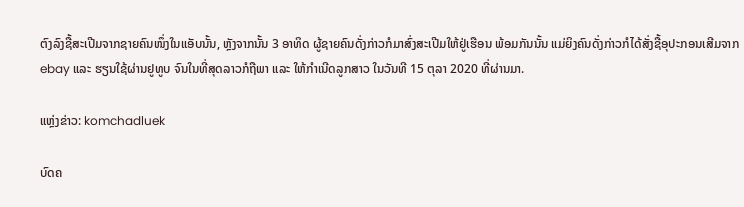ຕົງລົງຊື້ສະເປີມຈາກຊາຍຄົນໜຶ່ງໃນແອັບນັ້ນ, ຫຼັງຈາກນັ້ນ 3 ອາທິດ ຜູ້ຊາຍຄົນດັ່ງກ່າວກໍມາສົ່ງສະເປີມໃຫ້ຢູ່ເຮືອນ ພ້ອມກັນນັ້ນ ແມ່ຍິງຄົນດັ່ງກ່າວກໍໄດ້ສັ່ງຊື້ອຸປະກອນເສີມຈາກ ebay ແລະ ຮຽນໃຊ້ຜ່ານຢູທູບ ຈົນໃນທີ່ສຸດລາວກໍຖືພາ ແລະ ໃຫ້ກໍາເນີດລູກສາວ ໃນວັນທີ 15 ຕຸລາ 2020 ທີ່ຜ່ານມາ.

ແຫຼ່ງຂ່າວ: komchadluek

ບົດຄ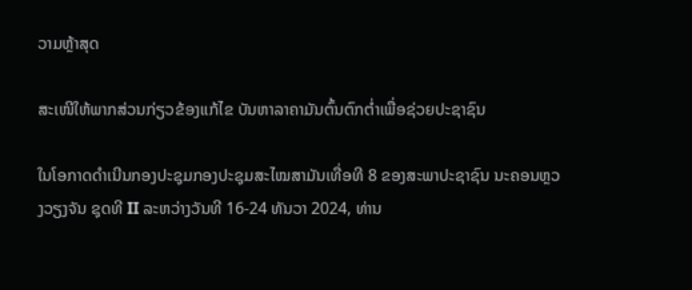ວາມຫຼ້າສຸດ

ສະເໜີໃຫ້ພາກສ່ວນກ່ຽວຂ້ອງແກ້ໄຂ ບັນຫາລາຄາມັນຕົ້ນຕົກຕໍ່າເພື່ອຊ່ວຍປະຊາຊົນ

ໃນໂອກາດດຳເນີນກອງປະຊຸມກອງປະຊຸມສະໄໝສາມັນເທື່ອທີ 8 ຂອງສະພາປະຊາຊົນ ນະຄອນຫຼວງວຽງຈັນ ຊຸດທີ II ລະຫວ່າງວັນທີ 16-24 ທັນວາ 2024, ທ່ານ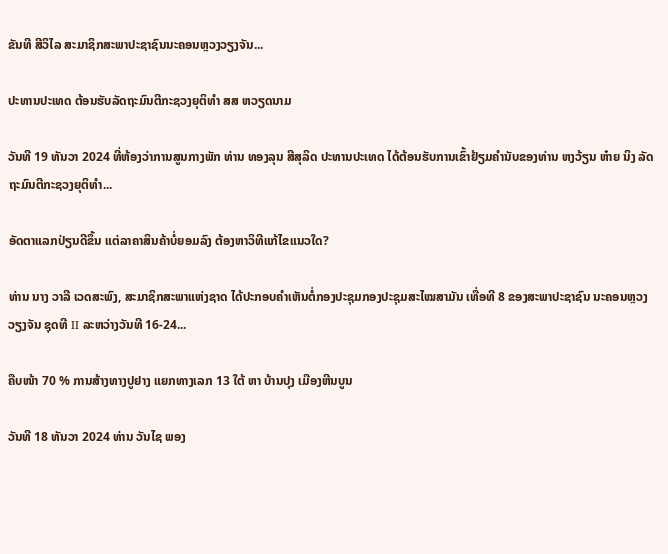ຂັນທີ ສີວິໄລ ສະມາຊິກສະພາປະຊາຊົນນະຄອນຫຼວງວຽງຈັນ...

ປະທານປະເທດ ຕ້ອນຮັບລັດຖະມົນຕີກະຊວງຍຸຕິທຳ ສສ ຫວຽດນາມ

ວັນທີ 19 ທັນວາ 2024 ທີ່ຫ້ອງວ່າການສູນກາງພັກ ທ່ານ ທອງລຸນ ສີສຸລິດ ປະທານປະເທດ ໄດ້ຕ້ອນຮັບການເຂົ້າຢ້ຽມຄຳນັບຂອງທ່ານ ຫງວ້ຽນ ຫ໋າຍ ນິງ ລັດຖະມົນຕີກະຊວງຍຸຕິທຳ...

ອັດຕາແລກປ່ຽນດີຂຶ້ນ ແຕ່ລາຄາສິນຄ້າບໍ່ຍອມລົງ ຕ້ອງຫາວິທີແກ້ໄຂແນວໃດ?

ທ່ານ ນາງ ວາລີ ເວດສະພົງ, ສະມາຊິກສະພາແຫ່ງຊາດ ໄດ້ປະກອບຄໍາເຫັນຕໍ່ກອງປະຊຸມກອງປະຊຸມສະໄໝສາມັນ ເທື່ອທີ 8 ຂອງສະພາປະຊາຊົນ ນະຄອນຫຼວງວຽງຈັນ ຊຸດທີ II ລະຫວ່າງວັນທີ 16-24...

ຄືບໜ້າ 70 % ການສ້າງທາງປູຢາງ ແຍກທາງເລກ 13 ໃຕ້ ຫາ ບ້ານປຸງ ເມືອງຫີນບູນ

ວັນທີ 18 ທັນວາ 2024 ທ່ານ ວັນໄຊ ພອງ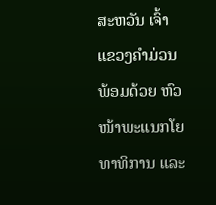ສະຫວັນ ເຈົ້າແຂວງຄຳມ່ວນ ພ້ອມດ້ວຍ ຫົວໜ້າພະແນກໂຍທາທິການ ແລະ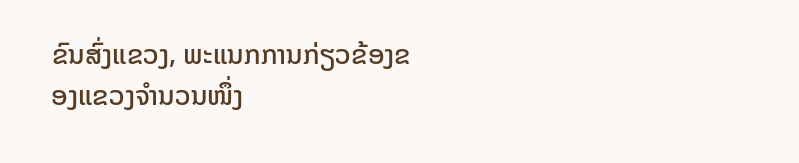ຂົນສົ່ງແຂວງ, ພະແນກການກ່ຽວຂ້ອງຂອງແຂວງຈໍານວນໜຶ່ງ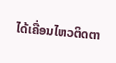ໄດ້ເຄື່ອນໄຫວຕິດຕາ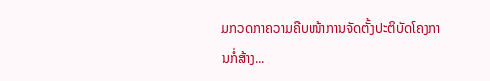ມກວດກາຄວາມຄືບໜ້າການຈັດຕັ້ງປະຕິບັດໂຄງການກໍ່ສ້າງ...